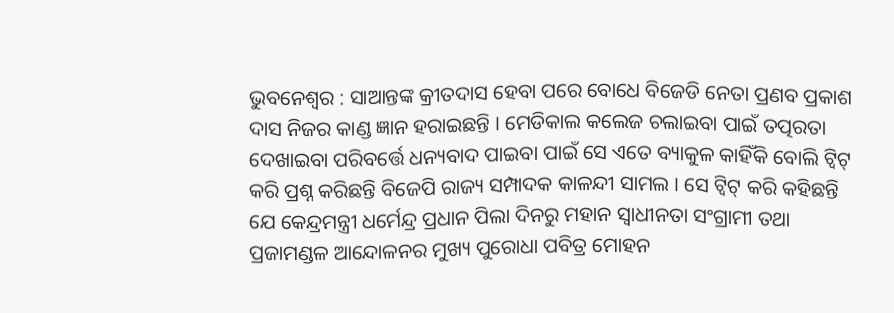ଭୁବନେଶ୍ୱର : ସାଆନ୍ତଙ୍କ କ୍ରୀତଦାସ ହେବା ପରେ ବୋଧେ ବିଜେଡି ନେତା ପ୍ରଣବ ପ୍ରକାଶ ଦାସ ନିଜର କାଣ୍ଡ ଜ୍ଞାନ ହରାଇଛନ୍ତି । ମେଡିକାଲ କଲେଜ ଚଲାଇବା ପାଇଁ ତତ୍ପରତା ଦେଖାଇବା ପରିବର୍ତ୍ତେ ଧନ୍ୟବାଦ ପାଇବା ପାଇଁ ସେ ଏତେ ବ୍ୟାକୁଳ କାହିଁକି ବୋଲି ଟ୍ୱିଟ୍ କରି ପ୍ରଶ୍ନ କରିଛନ୍ତି ବିଜେପି ରାଜ୍ୟ ସମ୍ପାଦକ କାଳନ୍ଦୀ ସାମଲ । ସେ ଟ୍ୱିଟ୍ କରି କହିଛନ୍ତି ଯେ କେନ୍ଦ୍ରମନ୍ତ୍ରୀ ଧର୍ମେନ୍ଦ୍ର ପ୍ରଧାନ ପିଲା ଦିନରୁ ମହାନ ସ୍ୱାଧୀନତା ସଂଗ୍ରାମୀ ତଥା ପ୍ରଜାମଣ୍ଡଳ ଆନ୍ଦୋଳନର ମୁଖ୍ୟ ପୁରୋଧା ପବିତ୍ର ମୋହନ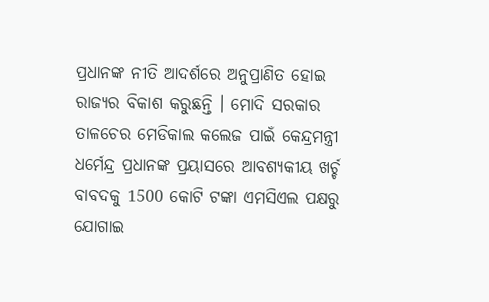ପ୍ରଧାନଙ୍କ ନୀତି ଆଦର୍ଶରେ ଅନୁପ୍ରାଣିତ ହୋଇ ରାଜ୍ୟର ବିକାଶ କରୁଛନ୍ତି । ମୋଦି ସରକାର ତାଳଚେର ମେଡିକାଲ କଲେଜ ପାଇଁ କେନ୍ଦ୍ରମନ୍ତ୍ରୀ ଧର୍ମେନ୍ଦ୍ର ପ୍ରଧାନଙ୍କ ପ୍ରୟାସରେ ଆବଶ୍ୟକୀୟ ଖର୍ଚ୍ଚ ବାବଦକୁ 1500 କୋଟି ଟଙ୍କା ଏମସିଏଲ ପକ୍ଷରୁ ଯୋଗାଇ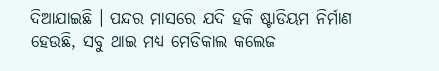ଦିଆଯାଇଛି । ପନ୍ଦର ମାସରେ ଯଦି ହକି ଷ୍ଟାଡିୟମ ନିର୍ମାଣ ହେଉଛି, ସବୁ ଥାଇ ମଧ୍ୟ ମେଡିକାଲ କଲେଜ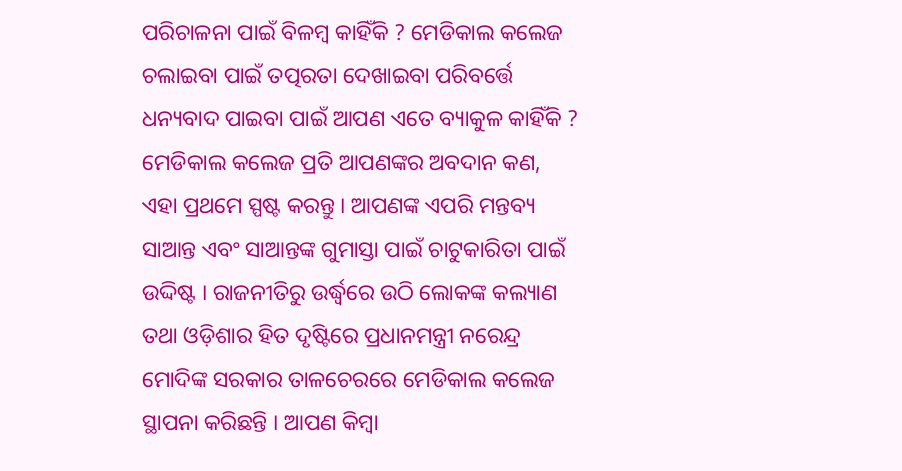ପରିଚାଳନା ପାଇଁ ବିଳମ୍ବ କାହିଁକି ? ମେଡିକାଲ କଲେଜ ଚଲାଇବା ପାଇଁ ତତ୍ପରତା ଦେଖାଇବା ପରିବର୍ତ୍ତେ ଧନ୍ୟବାଦ ପାଇବା ପାଇଁ ଆପଣ ଏତେ ବ୍ୟାକୁଳ କାହିଁକି ? ମେଡିକାଲ କଲେଜ ପ୍ରତି ଆପଣଙ୍କର ଅବଦାନ କଣ, ଏହା ପ୍ରଥମେ ସ୍ପଷ୍ଟ କରନ୍ତୁ । ଆପଣଙ୍କ ଏପରି ମନ୍ତବ୍ୟ ସାଆନ୍ତ ଏବଂ ସାଆନ୍ତଙ୍କ ଗୁମାସ୍ତା ପାଇଁ ଚାଟୁକାରିତା ପାଇଁ ଉଦ୍ଦିଷ୍ଟ । ରାଜନୀତିରୁ ଉର୍ଦ୍ଧ୍ୱରେ ଉଠି ଲୋକଙ୍କ କଲ୍ୟାଣ ତଥା ଓଡ଼ିଶାର ହିତ ଦୃଷ୍ଟିରେ ପ୍ରଧାନମନ୍ତ୍ରୀ ନରେନ୍ଦ୍ର ମୋଦିଙ୍କ ସରକାର ତାଳଚେରରେ ମେଡିକାଲ କଲେଜ ସ୍ଥାପନା କରିଛନ୍ତି । ଆପଣ କିମ୍ବା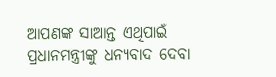ଆପଣଙ୍କ ସାଆନ୍ତ ଏଥିପାଇଁ ପ୍ରଧାନମନ୍ତ୍ରୀଙ୍କୁ ଧନ୍ୟବାଦ ଦେବା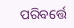ପରିବର୍ତ୍ତେ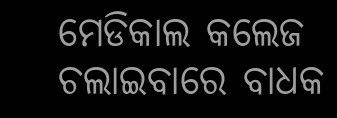ମେଡିକାଲ କଲେଜ ଚଲାଇବାରେ ବାଧକ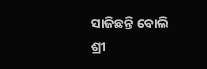ସାଜିଛନ୍ତି ବୋଲି ଶ୍ରୀ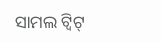ସାମଲ ଟ୍ୱିଟ୍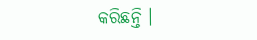କରିଛନ୍ତି ।